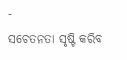-
ସଚେତନତା ସୃଷ୍ଟି କରିବ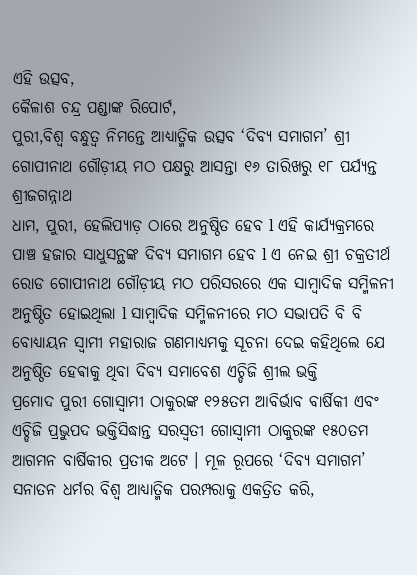ଏହି ଉତ୍ସବ,
କୈଳାଶ ଚନ୍ଦ୍ର ପଣ୍ଡାଙ୍କ ରିପୋର୍ଟ,
ପୁରୀ,ବିଶ୍ୱ ବନ୍ଧୁତ୍ବ ନିମନ୍ତେ ଆଧ୍ୟାତ୍ମିକ ଉତ୍ସବ ‘ଦିବ୍ୟ ସମାଗମ’ ଶ୍ରୀ ଗୋପୀନାଥ ଗୌଡ଼ୀୟ ମଠ ପକ୍ଷରୁ ଆସନ୍ତା ୧୬ ତାରିଖରୁ ୧୮ ପର୍ଯ୍ୟନ୍ତ ଶ୍ରୀଜଗନ୍ନାଥ
ଧାମ, ପୁରୀ, ହେଲିପ୍ୟାଡ଼ ଠାରେ ଅନୁଷ୍ଠିତ ହେବ l ଏହି କାର୍ଯ୍ୟକ୍ରମରେ ପାଞ୍ଚ ହଜାର ସାଧୁସନ୍ଥଙ୍କ ଦିବ୍ୟ ସମାଗମ ହେବ l ଏ ନେଇ ଶ୍ରୀ ଚକ୍ରତୀର୍ଥ ରୋଡ ଗୋପୀନାଥ ଗୌଡ଼ୀୟ ମଠ ପରିସରରେ ଏକ ସାମ୍ବାଦିକ ସମ୍ମିଳନୀ ଅନୁଷ୍ଠିତ ହୋଇଥିଲା l ସାମ୍ବାଦିକ ସମ୍ମିଳନୀରେ ମଠ ସଭାପତି ବି ବି ବୋଧ୍ୟାୟନ ସ୍ୱାମୀ ମହାରାଜ ଗଣମାଧ୍ୟମକୁ ସୂଚନା ଦେଇ କହିଥିଲେ ଯେ ଅନୁଷ୍ଠିତ ହେଵାକୁ ଥିବା ଦିବ୍ୟ ସମାବେଶ ଏଚ୍ଡିଜି ଶ୍ରୀଲ ଭକ୍ତି
ପ୍ରମୋଦ ପୁରୀ ଗୋସ୍ଵାମୀ ଠାକୁରଙ୍କ ୧୨୫ତମ ଆବିର୍ଭାବ ବାର୍ଷିକୀ ଏବଂ ଏଚ୍ଡିଜି ପ୍ରଭୁପଦ ଭକ୍ତିସିଦ୍ଧାନ୍ତ ସରସ୍ଵତୀ ଗୋସ୍ଵାମୀ ଠାକୁରଙ୍କ ୧୫୦ତମ ଆଗମନ ବାର୍ଷିକୀର ପ୍ରତୀକ ଅଟେ । ମୂଳ ରୂପରେ ‘ଦିବ୍ୟ ସମାଗମ’ ସନାତନ ଧର୍ମର ବିଶ୍ବ ଆଧ୍ୟାତ୍ମିକ ପରମ୍ପରାକୁ ଏକତ୍ରିତ କରି,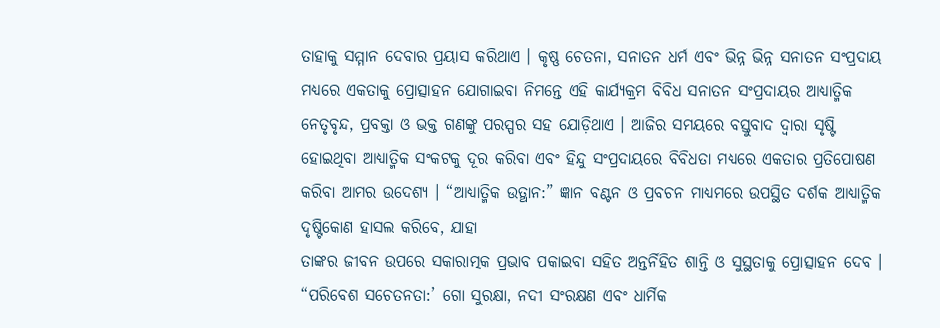ତାହାକୁ ସମ୍ମାନ ଦେବାର ପ୍ରୟାସ କରିଥାଏ । କୃଷ୍ଣ ଚେତନା, ସନାତନ ଧର୍ମ ଏବଂ ଭିନ୍ନ ଭିନ୍ନ ସନାତନ ସଂପ୍ରଦାୟ ମଧ୍ୟରେ ଏକତାକୁ ପ୍ରୋତ୍ସାହନ ଯୋଗାଇବା ନିମନ୍ତେ ଏହି କାର୍ଯ୍ୟକ୍ରମ ବିବିଧ ସନାତନ ସଂପ୍ରଦାୟର ଆଧ୍ୟାତ୍ମିକ ନେତୃବୃନ୍ଦ, ପ୍ରବକ୍ତା ଓ ଭକ୍ତ ଗଣଙ୍କୁ ପରସ୍ପର ସହ ଯୋଡ଼ିଥାଏ । ଆଜିର ସମୟରେ ବସ୍ତୁବାଦ ଦ୍ବାରା ସୃଷ୍ଟି ହୋଇଥିବା ଆଧ୍ୟାତ୍ମିକ ସଂକଟକୁ ଦୂର କରିବା ଏବଂ ହିନ୍ଦୁ ସଂପ୍ରଦାୟରେ ବିବିଧତା ମଧ୍ୟରେ ଏକତାର ପ୍ରତିପୋଷଣ କରିବା ଆମର ଉଦେଶ୍ୟ । “ଆଧ୍ୟାତ୍ମିକ ଉତ୍ଥାନ:” ଜ୍ଞାନ ବଣ୍ଟନ ଓ ପ୍ରବଚନ ମାଧ୍ୟମରେ ଉପସ୍ଥିତ ଦର୍ଶକ ଆଧ୍ୟାତ୍ମିକ ଦୃଷ୍ଟିକୋଣ ହାସଲ କରିବେ, ଯାହା
ତାଙ୍କର ଜୀବନ ଉପରେ ସକାରାତ୍ମକ ପ୍ରଭାବ ପକାଇବା ସହିତ ଅନ୍ତର୍ନିହିତ ଶାନ୍ତି ଓ ସୁସ୍ଥତାକୁ ପ୍ରୋତ୍ସାହନ ଦେବ । “ପରିବେଶ ସଚେତନତା:’ ଗୋ ସୁରକ୍ଷା, ନଦୀ ସଂରକ୍ଷଣ ଏବଂ ଧାର୍ମିକ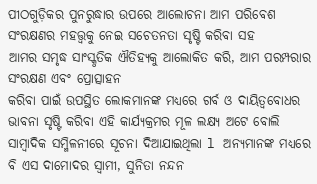ପୀଠଗୁଡ଼ିକର ପୁନରୁଦ୍ଧାର ଉପରେ ଆଲୋଚନା ଆମ ପରିବେଶ ସଂରକ୍ଷଣର ମହତ୍ତ୍ବକୁ ନେଇ ସଚେତନତା ସୃଷ୍ଟି କରିବା ସହ
ଆମର ସମୃଦ୍ଧ ସାଂସ୍କୃତିକ ଐତିହ୍ୟକୁ ଆଲୋକିତ କରି, ଆମ ପରମ୍ପରାର ସଂରକ୍ଷଣ ଏବଂ ପ୍ରୋତ୍ସାହନ
କରିବା ପାଇଁ ଉପସ୍ଥିତ ଲୋକମାନଙ୍କ ମଧ୍ୟରେ ଗର୍ବ ଓ ଦାୟିତ୍ଵବୋଧର ଭାବନା ସୃଷ୍ଟି କରିବା ଏହି କାର୍ଯ୍ୟକ୍ରମର ମୂଳ ଲକ୍ଷ୍ୟ ଅଟେ ବୋଲି ସାମ୍ବାଦିକ ସମ୍ମିଳନୀରେ ସୂଚନା ଦିଆଯାଇଥିଲା l ଅନ୍ୟମାନଙ୍କ ମଧ୍ୟରେ ବି ଏସ ଦାମୋଦର ସ୍ୱାମୀ, ସୁନିତା ନନ୍ଦନ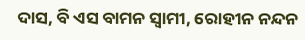ଦାସ, ବି ଏସ ବାମନ ସ୍ୱାମୀ, ରୋହୀନ ନନ୍ଦନ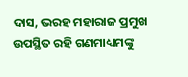ଦାସ, ଭରହ ମହାରାଜ ପ୍ରମୁଖ ଉପସ୍ଥିତ ରହି ଗଣମାଧ୍ୟମଙ୍କୁ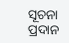ସୂଚନା ପ୍ରଦାନ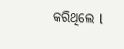କରିଥିଲେ l